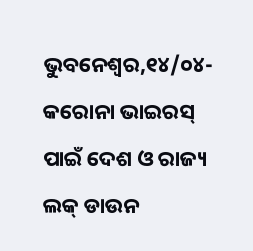ଭୁବନେଶ୍ବର,୧୪/୦୪-କରୋନା ଭାଇରସ୍ ପାଇଁ ଦେଶ ଓ ରାଜ୍ୟ ଲକ୍ ଡାଉନ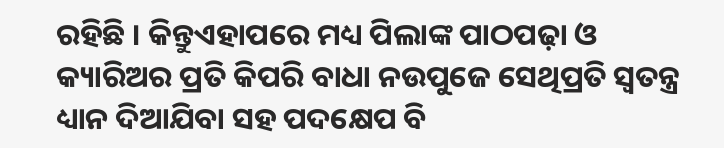ରହିଛି । କିନ୍ତୁଏହାପରେ ମଧ୍ୟ ପିଲାଙ୍କ ପାଠପଢ଼ା ଓ କ୍ୟାରିଅର ପ୍ରତି କିପରି ବାଧା ନଉପୁଜେ ସେଥିପ୍ରତି ସ୍ୱତନ୍ତ୍ର ଧ୍ୟାନ ଦିଆଯିବା ସହ ପଦକ୍ଷେପ ବି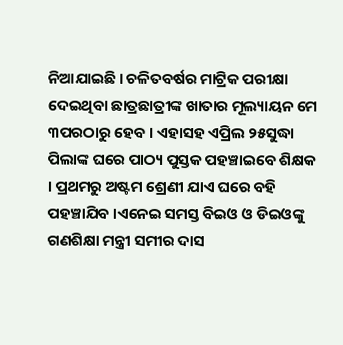ନିଆଯାଇଛି । ଚଳିତବର୍ଷର ମାଟ୍ରିକ ପରୀକ୍ଷା ଦେଇଥିବା ଛାତ୍ରଛାତ୍ରୀଙ୍କ ଖାତାର ମୂଲ୍ୟାୟନ ମେ ୩ପରଠାରୁ ହେବ । ଏହାସହ ଏପ୍ରିଲ ୨୫ସୁଦ୍ଧା ପିଲାଙ୍କ ଘରେ ପାଠ୍ୟ ପୁସ୍ତକ ପହଞ୍ଚାଇବେ ଶିକ୍ଷକ । ପ୍ରଥମରୁ ଅଷ୍ଟମ ଶ୍ରେଣୀ ଯାଏ ଘରେ ବହି ପହଞ୍ଚାଯିବ ।ଏନେଇ ସମସ୍ତ ବିଇଓ ଓ ଡିଇଓଙ୍କୁ ଗଣଶିକ୍ଷା ମନ୍ତ୍ରୀ ସମୀର ଦାସ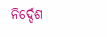ନିର୍ଦ୍ଦେଶ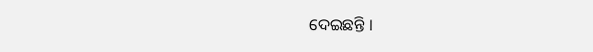ଦେଇଛନ୍ତି ।